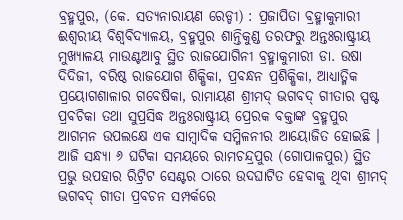ବ୍ରହ୍ମପୁର, (କେ. ସତ୍ୟନାରାୟଣ ରେଡ୍ଡୀ) : ପ୍ରଜାପିତା ବ୍ରହ୍ମାକୁମାରୀ ଈଶ୍ୱରୀୟ ବିଶ୍ଵବିଦ୍ୟାଳୟ, ବ୍ରହ୍ମପୁର ଶାନ୍ତିକୁଣ୍ଡ ତରଫରୁ ଅନ୍ତଃରାଷ୍ଟ୍ରୀୟ ମୁଖ୍ୟାଳୟ ମାଉଣ୍ଟଆବୁ ସ୍ଥିତ ରାଜଯୋଗିନୀ ବ୍ରହ୍ମାକୁମାରୀ ଡା. ଉଷା ଦିଦିଜୀ, ବରିଷ୍ଠ ରାଜଯୋଗ ଶିକ୍ଷିକା, ପ୍ରବନ୍ଧନ ପ୍ରଶିକ୍ଷିକା, ଆଧ୍ୟାତ୍ମିକ ପ୍ରୟୋଗଶାଳାର ଗବେଷିକା, ରାମାୟଣ ଶ୍ରୀମଦ୍ ଭଗବଦ୍ ଗୀତାର ସ୍ପଷ୍ଟ ପ୍ରବଚିକା ତଥା ସୁପ୍ରସିଦ୍ଧ ଅନ୍ତଃରାଷ୍ଟ୍ରୀୟ ପ୍ରେରକ ବକ୍ତାଙ୍କ ବ୍ରହ୍ମପୁର ଆଗମନ ଉପଲକ୍ଷେ ଏକ ସାମ୍ବାଦିକ ସମ୍ମିଳନୀର ଆୟୋଜିତ ହୋଇଛି । ଆଜି ସନ୍ଧ୍ୟା ୬ ଘଟିକା ସମୟରେ ରାମଚନ୍ଦ୍ରପୁର (ଗୋପାଳପୁର) ସ୍ଥିତ ପ୍ରଭୁ ଉପହାର ରିଟ୍ରିଟ ସେଣ୍ଟର ଠାରେ ଉଦଘାଟିତ ହେବାକୁ ଥିବା ଶ୍ରୀମଦ୍ ଭଗବଦ୍ ଗୀତା ପ୍ରବଚନ ସମ୍ପର୍କରେ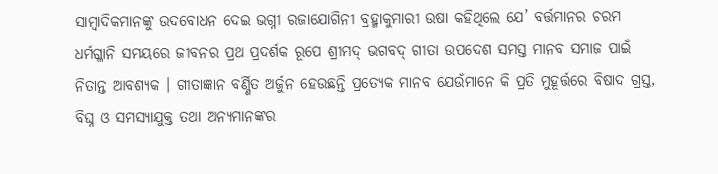ସାମ୍ବାଦିକମାନଙ୍କୁ ଉଦବୋଧନ ଦେଇ ଭଗ୍ନୀ ରଜାଯୋଗିନୀ ବ୍ରହ୍ମାକୁମାରୀ ଉଷା କହିଥିଲେ ଯେ’ ବର୍ତ୍ତମାନର ଚରମ ଧର୍ମଗ୍ଳାନି ସମୟରେ ଜୀବନର ପ୍ରଥ ପ୍ରଦର୍ଶକ ରୂପେ ଶ୍ରୀମଦ୍ ଭଗବଦ୍ ଗୀତା ଉପଦେଶ ସମସ୍ତ ମାନବ ସମାଜ ପାଇଁ ନିତାନ୍ତ ଆବଶ୍ୟକ । ଗୀତାଜ୍ଞାନ ବର୍ଣ୍ଣିତ ଅର୍ଜୁନ ହେଉଛନ୍ତି ପ୍ରତ୍ୟେକ ମାନବ ଯେଉଁମାନେ କି ପ୍ରତି ମୁହୂର୍ତ୍ତରେ ବିଷାଦ ଗ୍ରସ୍ତ, ବିଘ୍ନ ଓ ସମସ୍ୟାଯୁକ୍ତ ତଥା ଅନ୍ୟମାନଙ୍କର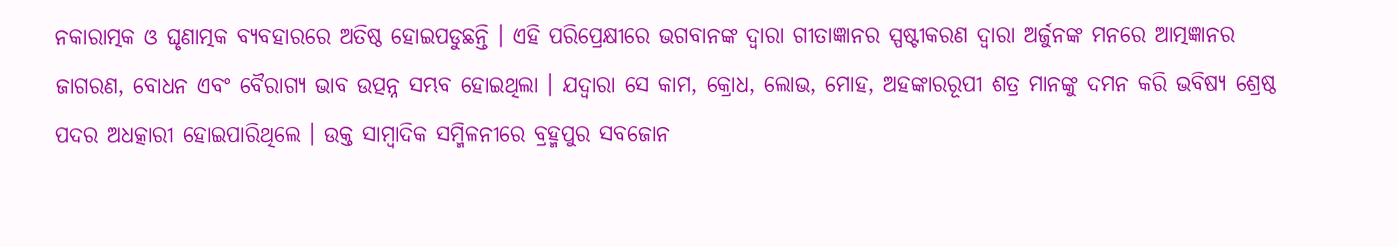ନକାରାତ୍ମକ ଓ ଘୃଣାତ୍ମକ ବ୍ୟବହାରରେ ଅତିଷ୍ଠ ହୋଇପଡୁଛନ୍ତି । ଏହି ପରିପ୍ରେକ୍ଷୀରେ ଭଗବାନଙ୍କ ଦ୍ୱାରା ଗୀତାଜ୍ଞାନର ସ୍ପଷ୍ଟୀକରଣ ଦ୍ୱାରା ଅର୍ଜୁନଙ୍କ ମନରେ ଆତ୍ମଜ୍ଞାନର ଜାଗରଣ, ବୋଧନ ଏବଂ ବୈରାଗ୍ୟ ଭାବ ଉତ୍ପନ୍ନ ସମ୍ଭବ ହୋଇଥିଲା । ଯଦ୍ୱାରା ସେ କାମ, କ୍ରୋଧ, ଲୋଭ, ମୋହ, ଅହଙ୍କାରରୂପୀ ଶତ୍ର ମାନଙ୍କୁ ଦମନ କରି ଭବିଷ୍ୟ ଶ୍ରେଷ୍ଠ ପଦର ଅଧତ୍କାରୀ ହୋଇପାରିଥିଲେ । ଉକ୍ତ ସାମ୍ବାଦିକ ସମ୍ମିଳନୀରେ ବ୍ରହ୍ମପୁର ସବଜୋନ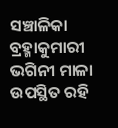ସଞ୍ଚାଳିକା ବ୍ରହ୍ମାକୁମାରୀ ଭଗିନୀ ମାଳା ଉପସ୍ଥିତ ରହି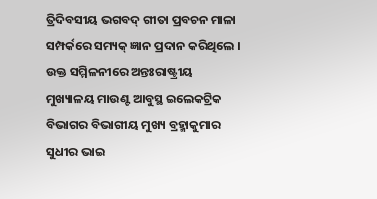ତ୍ରିଦିବସୀୟ ଭଗବଦ୍ ଗୀତା ପ୍ରବଚନ ମାଳା ସମ୍ପର୍କରେ ସମ୍ୟକ୍ ଜ୍ଞାନ ପ୍ରଦାନ କରିଥିଲେ । ଉକ୍ତ ସମ୍ମିଳନୀରେ ଅନ୍ତଃରାଷ୍ଟ୍ରୀୟ ମୁଖ୍ୟାଳୟ ମାଉଣ୍ଟ ଆବୁସ୍ଥ ଇଲେକଟ୍ରିକ ବିଭାଗର ବିଭାଗୀୟ ମୁଖ୍ୟ ବ୍ରହ୍ମାକୁମାର ସୁଧୀର ଭାଇ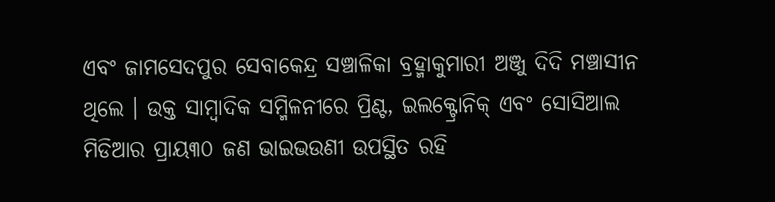ଏବଂ ଜାମସେଦପୁର ସେବାକେନ୍ଦ୍ର ସଞ୍ଚାଳିକା ବ୍ରହ୍ମାକୁମାରୀ ଅଞ୍ଜୁ ଦିଦି ମଞ୍ଚାସୀନ ଥିଲେ । ଉକ୍ତ ସାମ୍ବାଦିକ ସମ୍ମିଳନୀରେ ପ୍ରିଣ୍ଟ, ଇଲକ୍ଟ୍ରୋନିକ୍ ଏବଂ ସୋସିଆଲ ମିଡିଆର ପ୍ରାୟ୩୦ ଜଣ ଭାଇଭଉଣୀ ଉପସ୍ଥିତ ରହି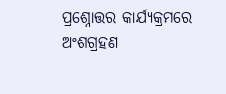ପ୍ରଶ୍ନୋତ୍ତର କାର୍ଯ୍ୟକ୍ରମରେ ଅଂଶଗ୍ରହଣ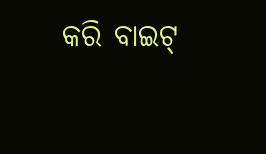କରି ବାଇଟ୍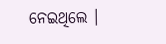ନେଇଥିଲେ ।